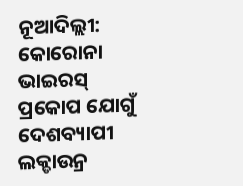ନୂଆଦିଲ୍ଲୀ: କୋରୋନା ଭାଇରସ୍ ପ୍ରକୋପ ଯୋଗୁଁ ଦେଶବ୍ୟାପୀ ଲକ୍ଡାଉନ୍ର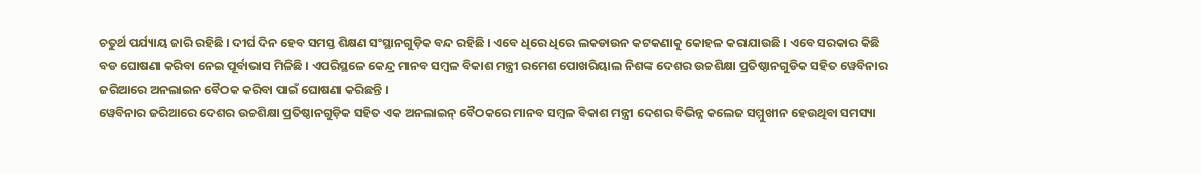ଚତୁର୍ଥ ପର୍ଯ୍ୟାୟ ଜାରି ରହିଛି । ଦୀର୍ଘ ଦିନ ହେବ ସମସ୍ତ ଶିକ୍ଷଣ ସଂସ୍ଥାନଗୁଡ଼ିକ ବନ୍ଦ ରହିଛି । ଏବେ ଧିରେ ଧିରେ ଲକଡାଉନ କଟକଣାକୁ କୋହଳ କରାଯାଉଛି । ଏବେ ସରକାର କିଛି ବଡ ଘୋଷଣା କରିବା ନେଇ ପୂର୍ବାଭାସ ମିଳିଛି । ଏପରିସ୍ଥଳେ କେନ୍ଦ୍ର ମାନବ ସମ୍ବଳ ବିକାଶ ମନ୍ତ୍ରୀ ରମେଶ ପୋଖରିୟାଲ ନିଶଙ୍କ ଦେଶର ଉଚ୍ଚଶିକ୍ଷା ପ୍ରତିଷ୍ଠାନଗୁଡିକ ସହିତ ୱେବିନାର ଜରିଆରେ ଅନଲାଇନ ବୈଠକ କରିବା ପାଇଁ ଘୋଷଣା କରିଛନ୍ତି ।
ୱେବିନାର ଜରିଆରେ ଦେଶର ଉଚ୍ଚଶିକ୍ଷା ପ୍ରତିଷ୍ଠାନଗୁଡ଼ିକ ସହିତ ଏକ ଅନଲାଇନ୍ ବୈଠକରେ ମାନବ ସମ୍ବଳ ବିକାଶ ମନ୍ତ୍ରୀ ଦେଶର ବିଭିନ୍ନ କଲେଜ ସମ୍ମୁଖୀନ ହେଉଥିବା ସମସ୍ୟା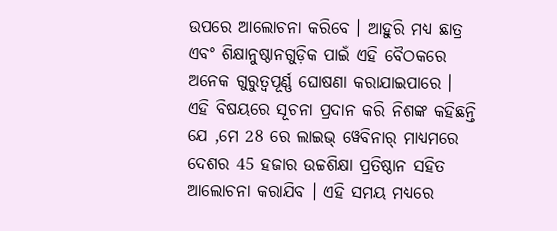ଉପରେ ଆଲୋଚନା କରିବେ । ଆହୁରି ମଧ୍ୟ ଛାତ୍ର ଏବଂ ଶିକ୍ଷାନୁଷ୍ଠାନଗୁଡ଼ିକ ପାଇଁ ଏହି ବୈଠକରେ ଅନେକ ଗୁରୁତ୍ବପୂର୍ଣ୍ଣ ଘୋଷଣା କରାଯାଇପାରେ ।
ଏହି ବିଷୟରେ ସୂଚନା ପ୍ରଦାନ କରି ନିଶଙ୍କ କହିଛନ୍ତି ଯେ ,ମେ 28 ରେ ଲାଇଭ୍ ୱେବିନାର୍ ମାଧ୍ୟମରେ ଦେଶର 45 ହଜାର ଉଚ୍ଚଶିକ୍ଷା ପ୍ରତିଷ୍ଠାନ ସହିତ ଆଲୋଚନା କରାଯିବ । ଏହି ସମୟ ମଧ୍ୟରେ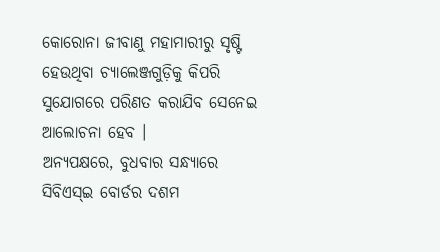କୋରୋନା ଜୀବାଣୁ ମହାମାରୀରୁ ସୃଷ୍ଟି ହେଉଥିବା ଚ୍ୟାଲେଞ୍ଜଗୁଡ଼ିକୁ କିପରି ସୁଯୋଗରେ ପରିଣତ କରାଯିବ ସେନେଇ ଆଲୋଚନା ହେବ ।
ଅନ୍ୟପକ୍ଷରେ, ବୁଧବାର ସନ୍ଧ୍ୟାରେ ସିବିଏସ୍ଇ ବୋର୍ଡର ଦଶମ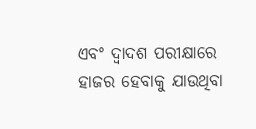ଏବଂ ଦ୍ବାଦଶ ପରୀକ୍ଷାରେ ହାଜର ହେବାକୁ ଯାଉଥିବା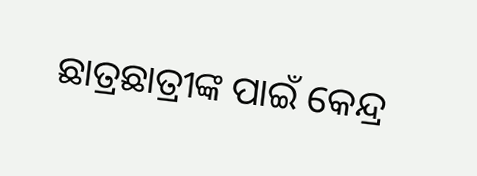ଛାତ୍ରଛାତ୍ରୀଙ୍କ ପାଇଁ କେନ୍ଦ୍ର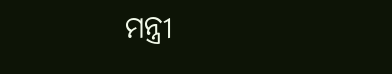ମନ୍ତ୍ରୀ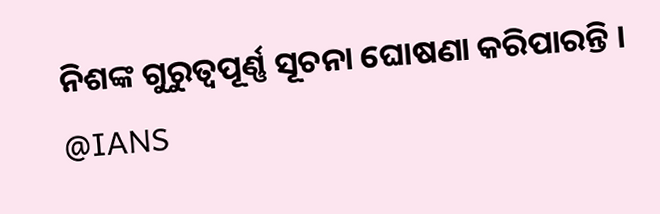ନିଶଙ୍କ ଗୁରୁତ୍ବପୂର୍ଣ୍ଣ ସୂଚନା ଘୋଷଣା କରିପାରନ୍ତି ।
@IANS